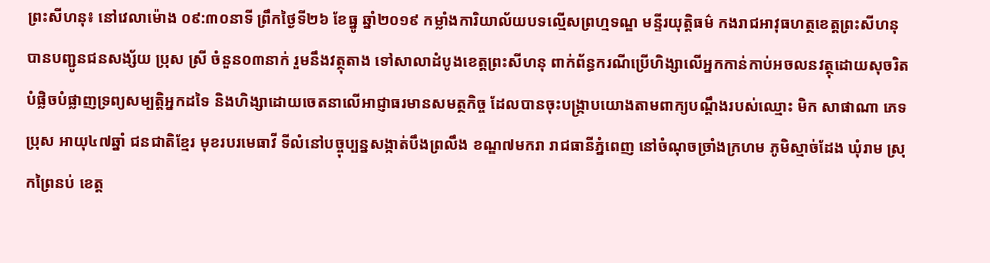ព្រះសីហនុ៖ នៅវេលាម៉ោង ០៩:៣០នាទី ព្រឹកថ្ងៃទី២៦ ខែធ្នូ ឆ្នាំ២០១៩ កម្លាំងការិយាល័យបទល្មើសព្រហ្មទណ្ឌ មន្ទីរយុត្តិធម៌ កងរាជអាវុធហត្ថខេត្តព្រះសីហនុ បានបញ្ជូនជនសង្ស័យ ប្រុស ស្រី ចំនួន០៣នាក់ រួមនឹងវត្ថុតាង ទៅសាលាដំបូងខេត្តព្រះសីហនុ ពាក់ព័ន្ធករណីប្រើហិង្សាលើអ្នកកាន់កាប់អចលនវត្ថុដោយសុចរិត បំផ្លិចបំផ្លាញទ្រព្យសម្បត្តិអ្នកដទៃ និងហិង្សាដោយចេតនាលើអាជ្ញាធរមានសមត្ថកិច្ច ដែលបានចុះបង្រ្កាបយោងតាមពាក្យបណ្តឹងរបស់ឈ្មោះ មិក សាផាណា ភេទប្រុស អាយុ៤៧ឆ្នាំ ជនជាតិខ្មែរ មុខរបរមេធាវី ទីលំនៅបច្ចុប្បន្នសង្កាត់បឹងព្រលឹង ខណ្ឌ៧មករា រាជធានីភ្នំពេញ នៅចំណុចច្រាំងក្រហម ភូមិស្មាច់ដែង ឃុំរាម ស្រុកព្រៃនប់ ខេត្ត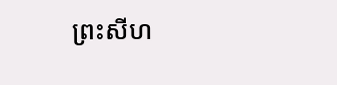ព្រះសីហ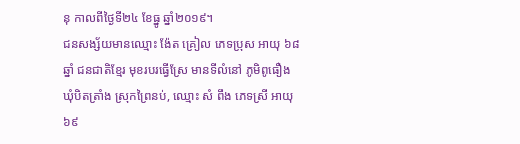នុ កាលពីថ្ងៃទី២៤ ខែធ្នូ ឆ្នាំ២០១៩។
ជនសង្ស័យមានឈ្មោះ ង៉ែត គ្រៀល ភេទប្រុស អាយុ ៦៨ឆ្នាំ ជនជាតិខ្មែរ មុខរបរធ្វើស្រែ មានទីលំនៅ ភូមិពូធឿង ឃុំបិតត្រាំង ស្រុកព្រៃនប់, ឈ្មោះ សំ ពឹង ភេទស្រី អាយុ ៦៩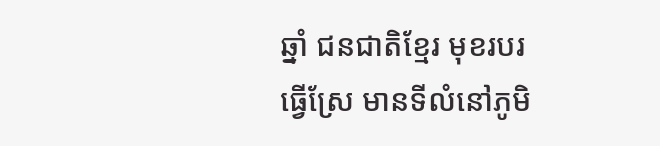ឆ្នាំ ជនជាតិខ្មែរ មុខរបរធ្វើស្រែ មានទីលំនៅភូមិ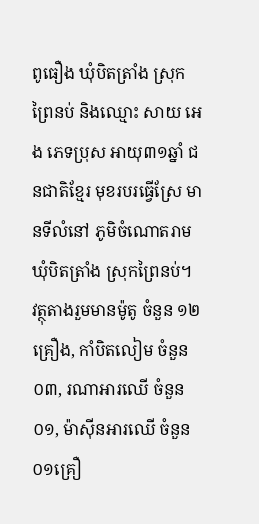ពូធឿង ឃុំបិតត្រាំង ស្រុកព្រៃនប់ និងឈ្មោះ សាយ អេង ភេទប្រុស អាយុ៣១ឆ្នាំ ជនជាតិខ្មែរ មុខរបរធ្វើស្រែ មានទីលំនៅ ភូមិចំណោតរាម ឃុំបិតត្រាំង ស្រុកព្រៃនប់។
វត្ថុតាងរួមមានម៉ូតូ ចំនួន ១២គ្រឿង, កាំបិតលៀម ចំនួន០៣, រណាអារឈើ ចំនួន០១, ម៉ាស៊ីនអារឈើ ចំនួន០១គ្រឿ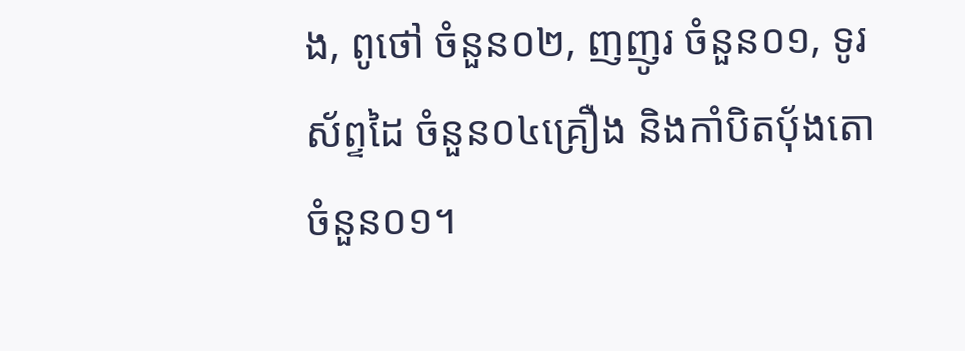ង, ពូថៅ ចំនួន០២, ញញូរ ចំនួន០១, ទូរស័ព្ទដៃ ចំនួន០៤គ្រឿង និងកាំបិតបុ័ងតោ ចំនួន០១។